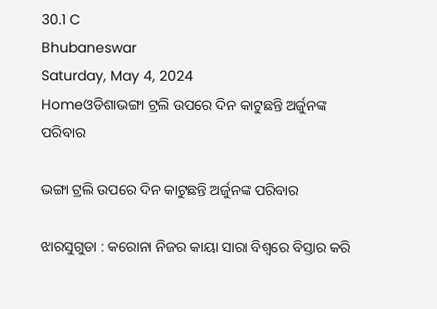30.1 C
Bhubaneswar
Saturday, May 4, 2024
Homeଓଡିଶାଭଙ୍ଗା ଟ୍ରଲି ଉପରେ ଦିନ କାଟୁଛନ୍ତି ଅର୍ଜୁନଙ୍କ ପରିବାର

ଭଙ୍ଗା ଟ୍ରଲି ଉପରେ ଦିନ କାଟୁଛନ୍ତି ଅର୍ଜୁନଙ୍କ ପରିବାର

ଝାରସୁଗୁଡା : କରୋନା ନିଜର କାୟା ସାରା ବିଶ୍ୱରେ ବିସ୍ତାର କରି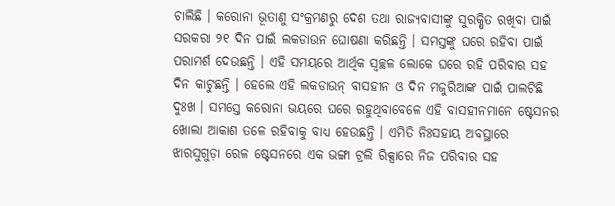ଚାଲିଛି । କରୋନା ଭୂତାଣୁ ସଂକ୍ରମଣରୁ ଦେଶ ତଥା ରାଜ୍ୟବାସୀଙ୍କୁ ସୁରକ୍ଷିତ ରଖିବା ପାଇଁ ସରକରା ୨୧ ଦିନ ପାଇଁ ଲକଡାଉନ ଘୋଷଣା କରିଛନ୍ତି । ସମସ୍ତଙ୍କୁ ଘରେ ରହିବା ପାଇଁ ପରାମର୍ଶ ଦେଉଛନ୍ତି । ଏହି ସମୟରେ ଆର୍ଥିକ ସ୍ୱଚ୍ଛଳ ଲୋକେ ଘରେ ରହି ପରିବାର ସହ ଦିନ କାଟୁଛନ୍ତି । ହେଲେ ଏହି ଲକଡାଉନ୍ ବାସହୀନ ଓ ଦିନ ମଜୁରିଆଙ୍କ ପାଇଁ ପାଲଟିଛି ଦୁଃଖ । ସମସ୍ତେ କରୋନା ଭୟରେ ଘରେ ରହୁଥିବାବେଳେ ଏହି ବାସହୀନମାନେ ଷ୍ଟେସନର ଖୋଲା ଆକାଶ ତଳେ ରହିବାକୁ ବାଧ୍ୟ ହେଉଛନ୍ତି । ଏମିତି ନିଃସହାୟ ଅବସ୍ଥାରେ ଝାରସୁଗୁଡ଼ା ରେଳ ଷ୍ଟେସନରେ ଏକ ଭଙ୍ଗା ଟ୍ରଲି ରିକ୍ସାରେ ନିଜ ପରିବାର ସହ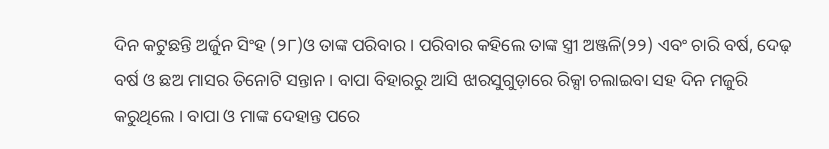ଦିନ କଟୁଛନ୍ତି ଅର୍ଜୁନ ସିଂହ (୨୮)ଓ ତାଙ୍କ ପରିବାର । ପରିବାର କହିଲେ ତାଙ୍କ ସ୍ତ୍ରୀ ଅଞ୍ଜଳି(୨୨) ଏବଂ ଚାରି ବର୍ଷ, ଦେଢ଼ ବର୍ଷ ଓ ଛଅ ମାସର ତିନୋଟି ସନ୍ତାନ । ବାପା ବିହାରରୁ ଆସି ଝାରସୁଗୁଡ଼ାରେ ରିକ୍ସା ଚଲାଇବା ସହ ଦିନ ମଜୁରି କରୁଥିଲେ । ବାପା ଓ ମାଙ୍କ ଦେହାନ୍ତ ପରେ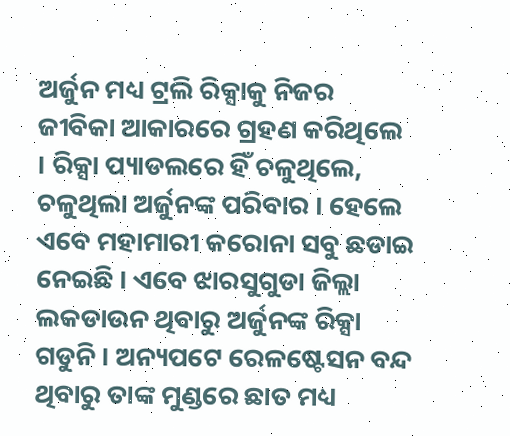ଅର୍ଜୁନ ମଧ୍ୟ ଟ୍ରଲି ରିକ୍ସାକୁ ନିଜର ଜୀବିକା ଆକାରରେ ଗ୍ରହଣ କରିଥିଲେ । ରିକ୍ସା ପ୍ୟାଡଲରେ ହିଁ ଚଳୁଥିଲେ, ଚଳୁଥିଲା ଅର୍ଜୁନଙ୍କ ପରିବାର । ହେଲେ ଏବେ ମହାମାରୀ କରୋନା ସବୁ ଛଡାଇ ନେଇଛି । ଏବେ ଝାରସୁଗୁଡା ଜିଲ୍ଲା ଲକଡାଉନ ଥିବାରୁ ଅର୍ଜୁନଙ୍କ ରିକ୍ସା ଗଡୁନି । ଅନ୍ୟପଟେ ରେଳଷ୍ଟେସନ ବନ୍ଦ ଥିବାରୁ ତାଙ୍କ ମୁଣ୍ଡରେ ଛାତ ମଧ୍ୟ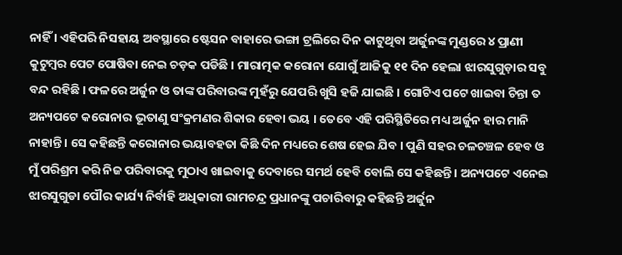ନାହିଁ । ଏହିପରି ନିସହାୟ ଅବସ୍ଥାରେ ଷ୍ଟେସନ ବାହାରେ ଭଙ୍ଗା ଟ୍ରଲିରେ ଦିନ କାଟୁଥିବା ଅର୍ଜୁନଙ୍କ ମୁଣ୍ଡରେ ୪ ପ୍ରାଣୀ କୁଟୁମ୍ବର ପେଟ ପୋଷିବା ନେଇ ଚଡ଼କ ପଡିଛି । ମାରାତ୍ମକ କରୋନା ଯୋଗୁଁ ଆଜିକୁ ୧୧ ଦିନ ହେଲା ଝାରସୁଗୁଡ଼ାର ସବୁ ବନ୍ଦ ରହିଛି । ଫଳରେ ଅର୍ଜୁନ ଓ ତାଙ୍କ ପରିବାରଙ୍କ ମୁହଁରୁ ଯେପରି ଖୁସି ହଜି ଯାଇଛି । ଗୋଟିଏ ପଟେ ଖାଇବା ଚିନ୍ତା ତ ଅନ୍ୟପଟେ କରୋନାର ଭୂତାଣୁ ସଂକ୍ରମଣର ଶିକାର ହେବା ଭୟ । ତେବେ ଏହି ପରିସ୍ଥିତିରେ ମଧ୍ୟ ଅର୍ଜୁନ ହାର ମାନି ନାହାନ୍ତି । ସେ କହିଛନ୍ତି କରୋନାର ଭୟାବହତା କିଛି ଦିନ ମଧ୍ୟରେ ଶେଷ ହେଇ ଯିବ । ପୁଣି ସହର ଚଳଚଞ୍ଚଳ ହେବ ଓ ମୁଁ ପରିଶ୍ରମ କରି ନିଜ ପରିବାରକୁ ମୁଠାଏ ଖାଇବାକୁ ଦେବାରେ ସମର୍ଥ ହେବି ବୋଲି ସେ କହିଛନ୍ତି । ଅନ୍ୟପଟେ ଏନେଇ ଝାରସୁଗୁଡା ପୌର କାର୍ଯ୍ୟ ନିର୍ବାହି ଅଧିକାରୀ ରାମଚନ୍ଦ୍ର ପ୍ରଧାନଙ୍କୁ ପଚାରିବାରୁ କହିଛନ୍ତି ଅର୍ଜୁନ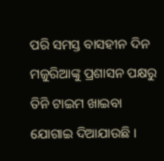ପରି ସମସ୍ତ ବାସହୀନ ଦିନ ମଜୁରିଆଙ୍କୁ ପ୍ରଶାସନ ପକ୍ଷରୁ ତିନି ଟାଇମ ଖାଇବା ଯୋଗାଇ ଦିଆଯାଉଛି ।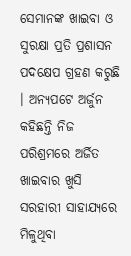ସେମାନଙ୍କ ଖାଇବା ଓ ସୁରକ୍ଷା ପ୍ରତି ପ୍ରଶାସନ ପଦକ୍ଷେପ ଗ୍ରହଣ କରୁଛି । ଅନ୍ୟପଟେ ଅର୍ଜୁନ କହିଛନ୍ତି ନିଜ ପରିଶ୍ରମରେ ଅର୍ଜିତ ଖାଇବାର ଖୁସି ସରହାରୀ ସାହାଯ୍ୟରେ ମିଳୁଥିବା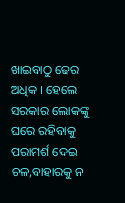ଖାଇବାଠୁ ଢେର ଅଧିକ । ହେଲେ ସରକାର ଲୋକଙ୍କୁ ଘରେ ରହିବାକୁ ପରାମର୍ଶ ଦେଇ ଚଳ,ବାହାରକୁ ନ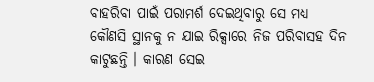ବାହରିବା ପାଇଁ ପରାମର୍ଶ ଦେଇଥିବାରୁ ସେ ମଧ୍ୟ କୌଣସି ସ୍ଥାନକୁ ନ ଯାଇ ରିକ୍ସାରେ ନିଜ ପରିବାସହ ଦିନ କାଟୁଛନ୍ତି । କାରଣ ସେଇ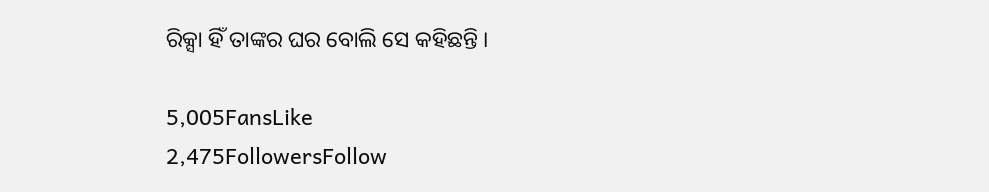ରିକ୍ସା ହିଁ ତାଙ୍କର ଘର ବୋଲି ସେ କହିଛନ୍ତି ।

5,005FansLike
2,475FollowersFollow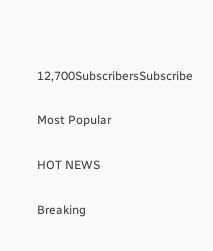12,700SubscribersSubscribe

Most Popular

HOT NEWS

Breaking